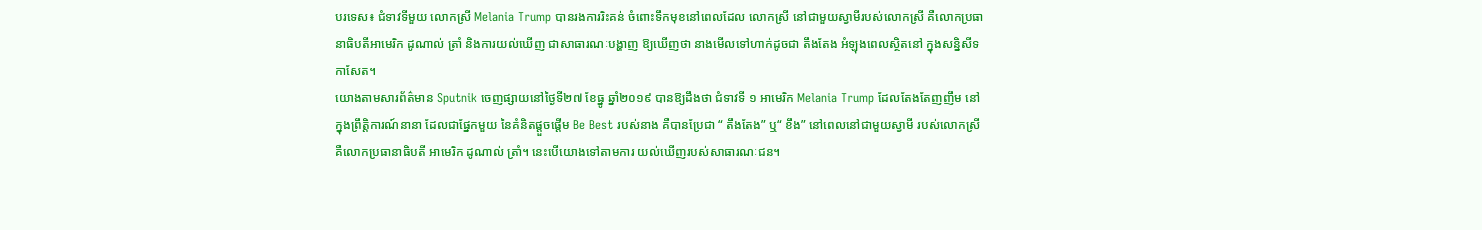បរទេស៖ ជំទាវទីមួយ លោកស្រី Melania Trump បានរងការរិះគន់ ចំពោះទឹកមុខនៅពេលដែល លោកស្រី នៅជាមួយស្វាមីរបស់លោកស្រី គឺលោកប្រធានាធិបតីអាមេរិក ដូណាល់ ត្រាំ និងការយល់ឃើញ ជាសាធារណៈបង្ហាញ ឱ្យឃើញថា នាងមើលទៅហាក់ដូចជា តឹងតែង អំឡុងពេលស្ថិតនៅ ក្នុងសន្និសីទកាសែត។
យោងតាមសារព័ត៌មាន Sputnik ចេញផ្សាយនៅថ្ងៃទី២៧ ខែធ្នូ ឆ្នាំ២០១៩ បានឱ្យដឹងថា ជំទាវទី ១ អាមេរិក Melania Trump ដែលតែងតែញញឹម នៅក្នុងព្រឹត្តិការណ៍នានា ដែលជាផ្នែកមួយ នៃគំនិតផ្តួចផ្តើម Be Best របស់នាង គឺបានប្រែជា “ តឹងតែង” ឬ“ ខឹង” នៅពេលនៅជាមួយស្វាមី របស់លោកស្រី គឺលោកប្រធានាធិបតី អាមេរិក ដូណាល់ ត្រាំ។ នេះបើយោងទៅតាមការ យល់ឃើញរបស់សាធារណៈជន។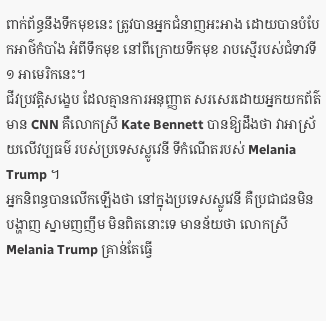ពាក់ព័ន្ធនឹងទឹកមុខនេះ ត្រូវបានអ្នកជំនាញអះអាង ដោយបានបំបែកអាថ៌កំបាំង អំពីទឹកមុខ នៅពីក្រោយទឹកមុខ រាបស្មើរបស់ជំទាវទី ១ អាមេរិកនេះ។
ជីវប្រវត្តិសង្ខេប ដែលគ្មានការអនុញ្ញាត សរសេរដោយអ្នកយកព័ត៌មាន CNN គឺលោកស្រី Kate Bennett បានឱ្យដឹងថា វាអាស្រ័យលើវប្បធម៌ របស់ប្រទេសស្លូវេនី ទីកំណើតរបស់ Melania Trump ។
អ្នកនិពន្ធបានលើកឡើងថា នៅក្នុងប្រទេសស្លូវេនី គឺប្រជាជនមិនបង្ហាញ ស្នាមញញឹម មិនពិតនោះទេ មានន័យថា លោកស្រី Melania Trump គ្រាន់តែធ្វើ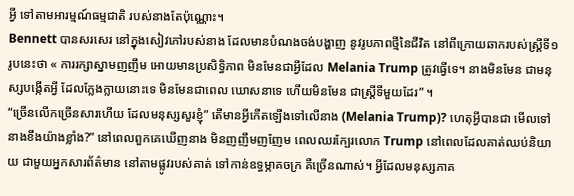អ្វី ទៅតាមអារម្មណ៍ធម្មជាតិ របស់នាងតែប៉ុណ្ណោះ។
Bennett បានសរសេរ នៅក្នុងសៀវភៅរបស់នាង ដែលមានបំណងចង់បង្ហាញ នូវរូបភាពថ្មីនៃជីវិត នៅពីក្រោយឆាករបស់ស្ត្រីទី១ រូបនេះថា « ការរក្សាស្នាមញញឹម អោយមានប្រសិទ្ធិភាព មិនមែនជាអ្វីដែល Melania Trump ត្រូវធ្វើទេ។ នាងមិនមែន ជាមនុស្សបង្កើតអ្វី ដែលក្លែងក្លាយនោះទេ មិនមែនជាពេល ឃោសនាទេ ហើយមិនមែន ជាស្ត្រីទីមួយដែរ” ។
“ច្រើនលើកច្រើនសារហើយ ដែលមនុស្សសួរខ្ញុំ” តើមានអ្វីកើតឡើងទៅលើនាង (Melania Trump)? ហេតុអ្វីបានជា មើលទៅ នាងខឹងយ៉ាងខ្លាំង?” នៅពេលពួកគេឃើញនាង មិនញញឹមញញែម ពេលឈរក្បែរលោក Trump នៅពេលដែលគាត់ឈប់និយាយ ជាមួយអ្នកសារព័ត៌មាន នៅតាមផ្លូវរបស់គាត់ ទៅកាន់ឧទ្ធម្ភាគចក្រ គឺច្រើនណាស់។ អ្វីដែលមនុស្សភាគ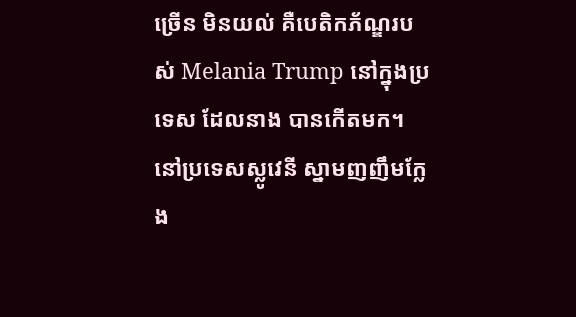ច្រើន មិនយល់ គឺបេតិកភ័ណ្ឌរបស់ Melania Trump នៅក្នុងប្រទេស ដែលនាង បានកើតមក។ នៅប្រទេសស្លូវេនី ស្នាមញញឹមក្លែង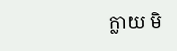ក្លាយ មិ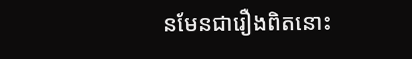នមែនជារឿងពិតនោះ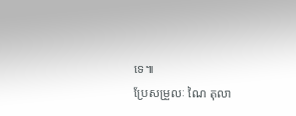ទេ៕
ប្រែសម្រួលៈ ណៃ តុលា